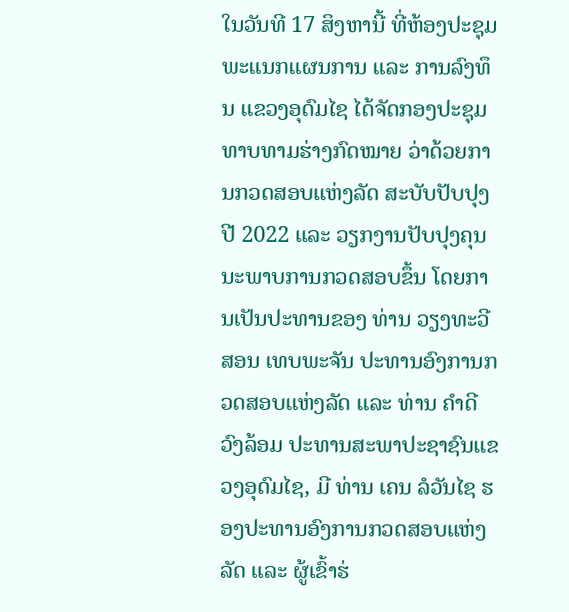ໃນວັນທີ 17 ສິງຫານີ້ ທີ່ຫ້ອງປະຊຸມ ພະແນກແຜນການ ແລະ ການລົງທຶນ ແຂວງອຸດົມໄຊ ໄດ້ຈັດກອງປະຊຸມທາບທາມຮ່າງກົດໝາຍ ວ່າດ້ວຍການກວດສອບແຫ່ງລັດ ສະບັບປັບປຸງ ປີ 2022 ແລະ ວຽກງານປັບປຸງຄຸນນະພາບການກວດສອບຂຶ້ນ ໂດຍການເປັນປະທານຂອງ ທ່ານ ວຽງທະວີສອນ ເທບພະຈັນ ປະທານອົງການກວດສອບແຫ່ງລັດ ແລະ ທ່ານ ຄຳດີ ວົງລ້ອມ ປະທານສະພາປະຊາຊົນແຂວງອຸດົມໄຊ, ມີ ທ່ານ ເຄນ ລໍວັນໄຊ ຮອງປະທານອົງການກວດສອບແຫ່ງລັດ ແລະ ຜູ້ເຂົ້າຮ່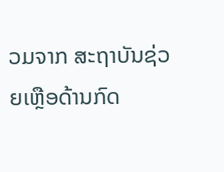ວມຈາກ ສະຖາບັນຊ່ວຍເຫຼືອດ້ານກົດ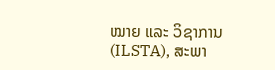ໝາຍ ແລະ ວິຊາການ (ILSTA), ສະພາ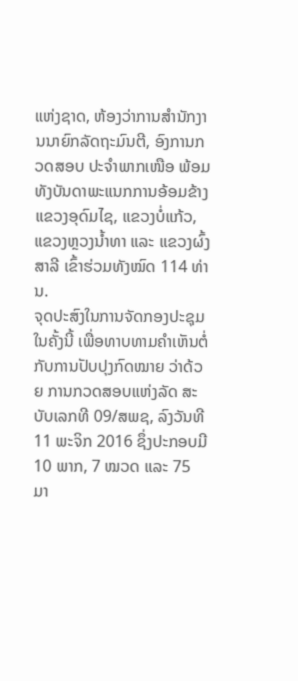ແຫ່ງຊາດ, ຫ້ອງວ່າການສໍານັກງານນາຍົກລັດຖະມົນຕີ, ອົງການກວດສອບ ປະຈຳພາກເໜືອ ພ້ອມທັງບັນດາພະແນກການອ້ອມຂ້າງແຂວງອຸດົມໄຊ, ແຂວງບໍ່ແກ້ວ, ແຂວງຫຼວງນໍ້າທາ ແລະ ແຂວງຜົ້ງສາລີ ເຂົ້າຮ່ວມທັງໝົດ 114 ທ່ານ.
ຈຸດປະສົງໃນການຈັດກອງປະຊຸມໃນຄັ້ງນີ້ ເພື່ອທາບທາມຄຳເຫັນຕໍ່ກັບການປັບປຸງກົດໝາຍ ວ່າດ້ວຍ ການກວດສອບແຫ່ງລັດ ສະບັບເລກທີ 09/ສພຊ, ລົງວັນທີ 11 ພະຈິກ 2016 ຊຶ່ງປະກອບມີ 10 ພາກ, 7 ໝວດ ແລະ 75 ມາ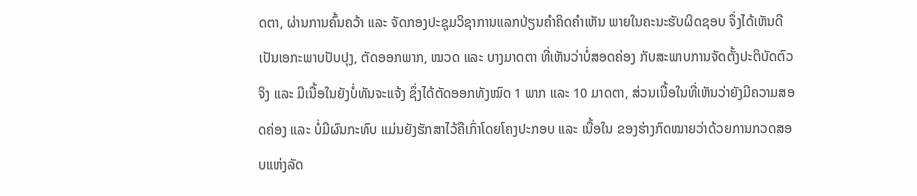ດຕາ, ຜ່ານການຄົ້ນຄວ້າ ແລະ ຈັດກອງປະຊຸມວິຊາການແລກປ່ຽນຄໍາຄິດຄໍາເຫັນ ພາຍໃນຄະນະຮັບຜິດຊອບ ຈຶ່ງໄດ້ເຫັນດີເປັນເອກະພາບປັບປຸງ, ຕັດອອກພາກ, ໝວດ ແລະ ບາງມາດຕາ ທີ່ເຫັນວ່າບໍ່ສອດຄ່ອງ ກັບສະພາບການຈັດຕັ້ງປະຕິບັດຕົວຈິງ ແລະ ມີເນື້ອໃນຍັງບໍ່ທັນຈະແຈ້ງ ຊຶ່ງໄດ້ຕັດອອກທັງໝົດ 1 ພາກ ແລະ 10 ມາດຕາ, ສ່ວນເນື້ອໃນທີ່ເຫັນວ່າຍັງມີຄວາມສອດຄ່ອງ ແລະ ບໍ່ມີຜົນກະທົບ ແມ່ນຍັງຮັກສາໄວ້ຄືເກົ່າໂດຍໂຄງປະກອບ ແລະ ເນື້ອໃນ ຂອງຮ່າງກົດໝາຍວ່າດ້ວຍການກວດສອບແຫ່ງລັດ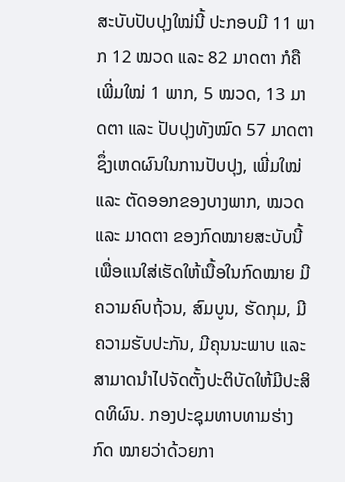ສະບັບປັບປຸງໃໝ່ນີ້ ປະກອບມີ 11 ພາກ 12 ໝວດ ແລະ 82 ມາດຕາ ກໍຄື ເພີ່ມໃໝ່ 1 ພາກ, 5 ໝວດ, 13 ມາດຕາ ແລະ ປັບປຸງທັງໝົດ 57 ມາດຕາ ຊຶ່ງເຫດຜົນໃນການປັບປຸງ, ເພີ່ມໃໝ່ ແລະ ຕັດອອກຂອງບາງພາກ, ໝວດ ແລະ ມາດຕາ ຂອງກົດໝາຍສະບັບນີ້ ເພື່ອແນໃສ່ເຮັດໃຫ້ເນື້ອໃນກົດໝາຍ ມີຄວາມຄົບຖ້ວນ, ສົມບູນ, ຮັດກຸມ, ມີຄວາມຮັບປະກັນ, ມີຄຸນນະພາບ ແລະ ສາມາດນໍາໄປຈັດຕັ້ງປະຕິບັດໃຫ້ມີປະສິດທິຜົນ. ກອງປະຊຸມທາບທາມຮ່າງກົດ ໝາຍວ່າດ້ວຍກາ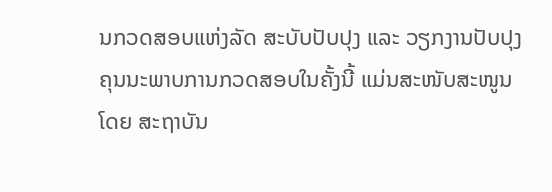ນກວດສອບແຫ່ງລັດ ສະບັບປັບປຸງ ແລະ ວຽກງານປັບປຸງ ຄຸນນະພາບການກວດສອບໃນຄັ້ງນີ້ ແມ່ນສະໜັບສະໜູນໂດຍ ສະຖາບັນ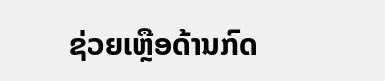ຊ່ວຍເຫຼືອດ້ານກົດ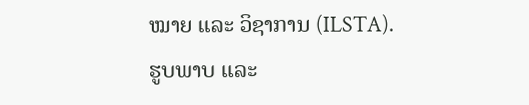ໝາຍ ແລະ ວິຊາການ (ILSTA).
ຮູບພາບ ແລະ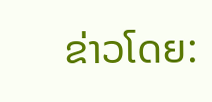ຂ່າວໂດຍ: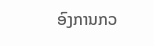ອົງການກວ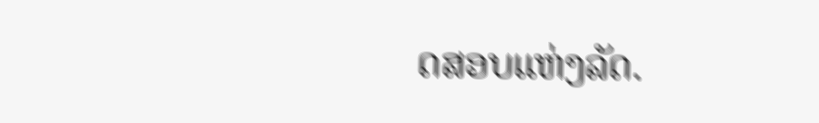ດສອບແຫ່ງລັດ.